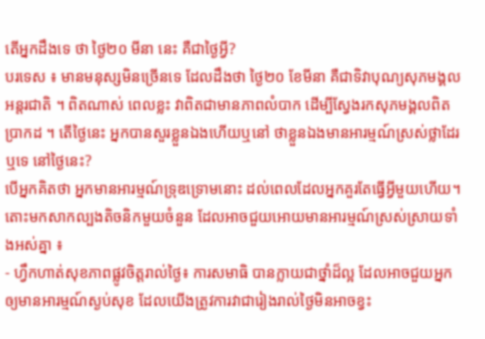តើអ្នកដឹងទេ ថា ថ្ងៃ២០ មីនា នេះ គឺជាថ្ងៃអ្វី?
បរទេស ៖ មានមនុស្សមិនច្រើនទេ ដែលដឹងថា ថ្ងៃ២០ ខែមីនា គឺជាទិវាបុណ្យសុភមង្គលអន្តរជាតិ ។ ពិតណាស់ ពេលខ្លះ វាពិតជាមានភាពលំបាក ដើម្បីស្វែងរកសុភមង្គលពិតប្រាកដ ។ តើថ្ងៃនេះ អ្នកបានសួរខ្លួនឯងហើយឬនៅ ថាខ្លួនឯងមានអារម្មណ៍ស្រស់ថ្លាដែរឬទេ នៅថ្ងៃនេះ?
បើអ្នកគិតថា អ្នកមានអារម្មណ៍ទ្រុឌទ្រោមនោះ ដល់ពេលដែលអ្នកគួរតែធ្វើអ្វីមួយហើយ។ តោះមកសាកល្បងតិចនិកមួយចំនួន ដែលអាចជួយអោយមានអារម្មណ៍ស្រស់ស្រាយទាំងអស់គ្នា ៖
- ហ្វឹកហាត់សុខភាពផ្លូវចិត្តរាល់ថ្ងៃ៖ ការសមាធិ បានក្លាយជាថ្នាំដ៏ល្អ ដែលអាចជួយអ្នកឲ្យមានអារម្មណ៍ស្ងប់សុខ ដែលយើងត្រូវការវាជារៀងរាល់ថ្ងៃមិនអាចខ្វះ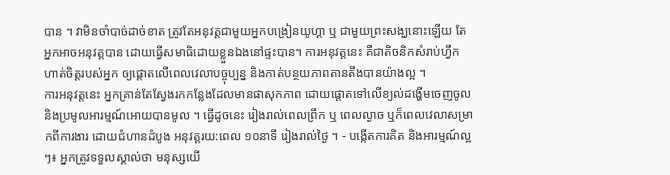បាន ។ វាមិនចាំបាច់ដាច់ខាត ត្រូវតែអនុវត្តជាមួយអ្នកបង្រៀនយូហ្គា ឬ ជាមួយព្រះសង្ឃនោះឡើយ តែអ្នកអាចអនុវត្តបាន ដោយធ្វើសមាធិដោយខ្លួនឯងនៅផ្ទះបាន។ ការអនុវត្តនេះ គឺជាតិចនិកសំរាប់ហ្វឹកហាត់ចិត្តរបស់អ្នក ឲ្យផ្តោតលើពេលវេលាបច្ចុប្បន្ន និងកាត់បន្ថយភាពតានតឹងបានយ៉ាងល្អ ។
ការអនុវត្តនេះ អ្នកគ្រាន់តែស្វែងរកកន្លែងដែលមានផាសុកភាព ដោយផ្តោតទៅលើខ្យល់ដង្ហើមចេញចូល និងប្រមូលអារម្មណ៍អោយបានមូល ។ ធ្វើដូចនេះ រៀងរាល់ពេលព្រឹក ឬ ពេលល្ងាច ឬក៏ពេលវេលាសម្រាកពីការងារ ដោយជំហានដំបូង អនុវត្តរយ:ពេល ១០នាទី រៀងរាល់ថ្ងៃ ។ - បង្កើតការគិត និងអារម្មណ៍ល្អៗ៖ អ្នកត្រូវទទួលស្គាល់ថា មនុស្សយើ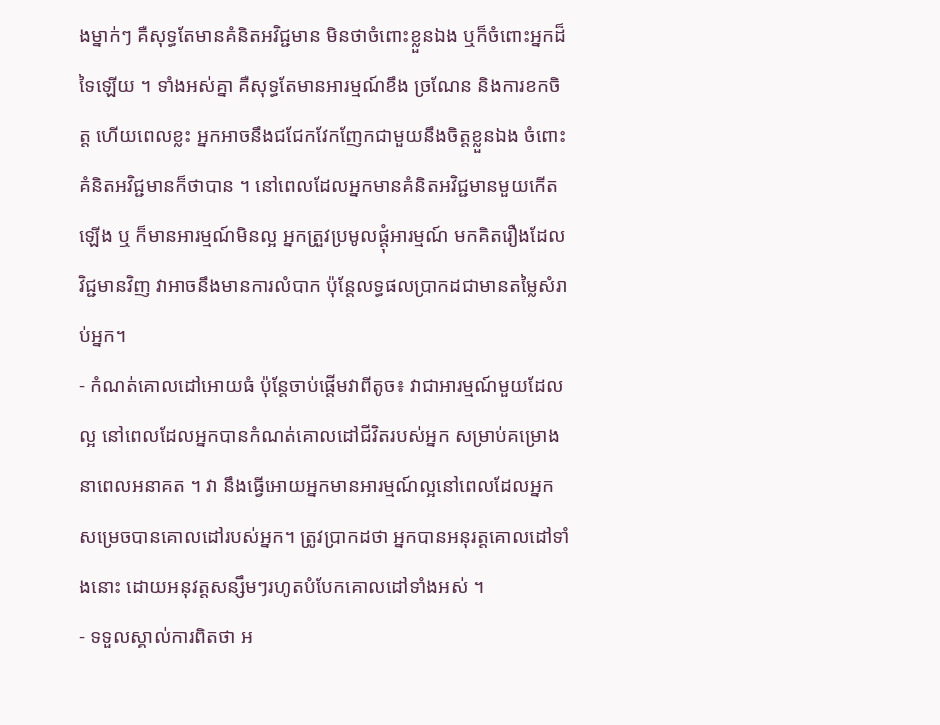ងម្នាក់ៗ គឺសុទ្ធតែមានគំនិតអវិជ្ជមាន មិនថាចំពោះខ្លួនឯង ឬក៏ចំពោះអ្នកដ៏ទៃឡើយ ។ ទាំងអស់គ្នា គឺសុទ្ធតែមានអារម្មណ៍ខឹង ច្រណែន និងការខកចិត្ត ហើយពេលខ្លះ អ្នកអាចនឹងជជែកវែកញែកជាមួយនឹងចិត្តខ្លួនឯង ចំពោះគំនិតអវិជ្ជមានក៏ថាបាន ។ នៅពេលដែលអ្នកមានគំនិតអវិជ្ជមានមួយកើតឡើង ឬ ក៏មានអារម្មណ៍មិនល្អ អ្នកត្រួវប្រមូលផ្តុំអារម្មណ៍ មកគិតរឿងដែលវិជ្ជមានវិញ វាអាចនឹងមានការលំបាក ប៉ុន្តែលទ្ធផលប្រាកដជាមានតម្លៃសំរាប់អ្នក។
- កំណត់គោលដៅអោយធំ ប៉ុន្តែចាប់ផ្តើមវាពីតូច៖ វាជាអារម្មណ៍មួយដែលល្អ នៅពេលដែលអ្នកបានកំណត់គោលដៅជីវិតរបស់អ្នក សម្រាប់គម្រោងនាពេលអនាគត ។ វា នឹងធ្វើអោយអ្នកមានអារម្មណ៍ល្អនៅពេលដែលអ្នកសម្រេចបានគោលដៅរបស់អ្នក។ ត្រូវប្រាកដថា អ្នកបានអនុរត្តគោលដៅទាំងនោះ ដោយអនុវត្តសន្សឹមៗរហូតបំបែកគោលដៅទាំងអស់ ។
- ទទួលស្គាល់ការពិតថា អ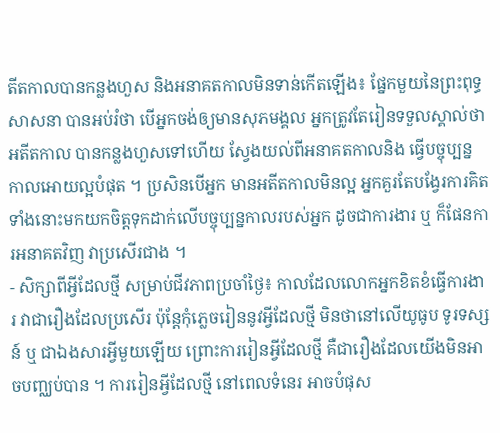តីតកាលបានកន្លងហួស និងអនាគតកាលមិនទាន់កើតឡើង៖ ផ្នែកមួយនៃព្រះពុទ្ធសាសនា បានអប់រំថា បើអ្នកចង់ឲ្យមានសុភមង្គល អ្នកត្រូវតែរៀនទទួលស្គាល់ថា អតីតកាល បានកន្លងហួសទៅហើយ ស្វែងយល់ពីអនាគតកាលនិង ធ្វើបច្ចុប្បន្នកាលអោយល្អបំផុត ។ ប្រសិនបើអ្នក មានអតីតកាលមិនល្អ អ្នកគួរតែបង្វែរការគិតទាំងនោះមកយកចិត្តទុកដាក់លើបច្ចុប្បន្នកាលរបស់អ្នក ដូចជាការងារ ឬ ក៏ផែនការអនាគតវិញ វាប្រសើរជាង ។
- សិក្សាពីអ្វីដែលថ្មី សម្រាប់ជីវភាពប្រចាំថ្ងៃ៖ កាលដែលលោកអ្នកខិតខំធ្វើការងារ វាជារឿងដែលប្រសើរ ប៉ុន្តែកុំភ្លេចរៀននូវអ្វីដែលថ្មី មិនថានៅលើយូធូប ទូរទស្សន៍ ឬ ជាឯងសារអ្វីមួយឡើយ ព្រោះការរៀនអ្វីដែលថ្មី គឺជារឿងដែលយើងមិនអាចបញ្ឈប់បាន ។ ការរៀនអ្វីដែលថ្មី នៅពេលទំនេរ អាចបំផុស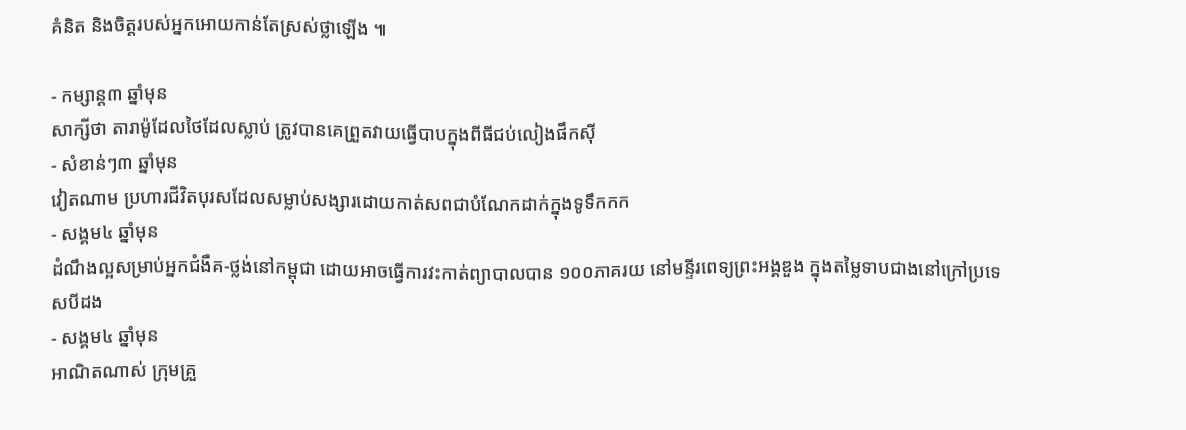គំនិត និងចិត្តរបស់អ្នកអោយកាន់តែស្រស់ថ្លាឡើង ៕

- កម្សាន្ត៣ ឆ្នាំមុន
សាក្សីថា តារាម៉ូដែលថៃដែលស្លាប់ ត្រូវបានគេព្រួតវាយធ្វើបាបក្នុងពីធីជប់លៀងផឹកស៊ី
- សំខាន់ៗ៣ ឆ្នាំមុន
វៀតណាម ប្រហារជីវិតបុរសដែលសម្លាប់សង្សារដោយកាត់សពជាបំណែកដាក់ក្នុងទូទឹកកក
- សង្គម៤ ឆ្នាំមុន
ដំណឹងល្អសម្រាប់អ្នកជំងឺគ-ថ្លង់នៅកម្ពុជា ដោយអាចធ្វើការវះកាត់ព្យាបាលបាន ១០០ភាគរយ នៅមន្ទីរពេទ្យព្រះអង្គឌួង ក្នុងតម្លៃទាបជាងនៅក្រៅប្រទេសបីដង
- សង្គម៤ ឆ្នាំមុន
អាណិតណាស់ ក្រុមគ្រួ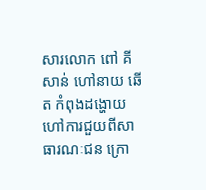សារលោក ពៅ គីសាន់ ហៅនាយ ឆើត កំពុងដង្ហោយហៅការជួយពីសាធារណៈជន ក្រោ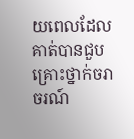យពេលដែលគាត់បានជួបគ្រោះថ្នាក់ចរាចរណ៍